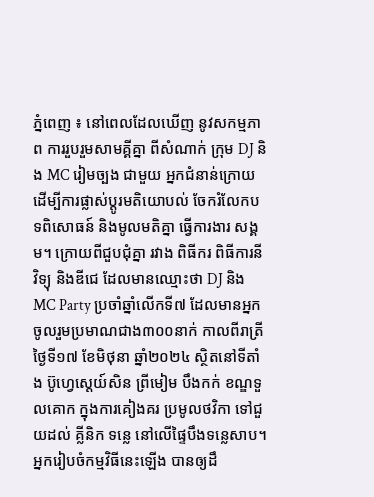ភ្នំពេញ ៖ នៅពេលដែលឃើញ នូវសកម្មភាព ការរួបរួមសាមគ្គីគ្នា ពីសំណាក់ ក្រុម DJ និង MC រៀមច្បង ជាមួយ អ្នកជំនាន់ក្រោយ ដើម្បីការផ្លាស់ប្តូរមតិយោបល់ ចែករំលែកបទពិសោធន៍ និងមូលមតិគ្នា ធ្វើការងារ សង្គម។ ក្រោយពីជួបជុំគ្នា រវាង ពិធីករ ពិធីការនី វិទ្យុ និងឌីជេ ដែលមានឈ្មោះថា DJ និង MC Party ប្រចាំឆ្នាំលើកទី៧ ដែលមានអ្នកចូលរួមប្រមាណជាង៣០០នាក់ កាលពីរាត្រីថ្ងៃទី១៧ ខែមិថុនា ឆ្នាំ២០២៤ ស្ថិតនៅទីតាំង ប៊ូហ្វេស្តេយ៍សិន ព្រីមៀម បឹងកក់ ខណ្ឌទួលគោក ក្នុងការគៀងគរ ប្រមូលថវិកា ទៅជួយដល់ គ្លីនិក ទន្លេ នៅលើផ្ទៃបឹងទន្លេសាប។
អ្នករៀបចំកម្មវិធីនេះឡើង បានឲ្យដឹ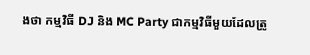ងថា កម្មវិធី DJ និង MC Party ជាកម្មវិធីមួយដែលត្រូ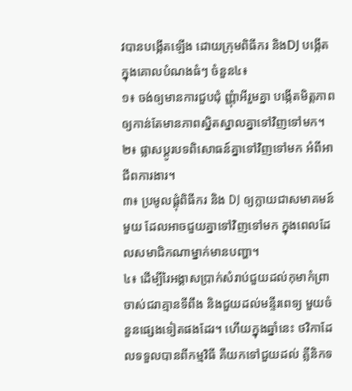វបានបង្កើតឡើង ដោយក្រុមពិធីករ និងDJ បង្កើតក្នុងគោលបំណងធំៗ ចំនួន៤៖
១៖ ចង់ឲ្យមានការជួបជុំ ញ្ញុំាអីរួមគ្នា បង្កើតមិត្តភាពឲ្យកាន់តែមានភាពស្និតស្នាលគ្នាទៅវិញទៅមក។
២៖ ផ្លាសប្តូរបទពិសោធន៍គ្នាទៅវិញទៅមក អំពីអាជីពការងារ។
៣៖ ប្រមូលផ្តុំពិធីករ និង DJ ឲ្យក្លាយជាសមាគមន៍មួយ ដែលអាចជួយគ្នាទៅវិញទៅមក ក្នុងពេលដែលសមាជិកណាម្នាក់មានបញ្ហា។
៤៖ ដើម្បីរៃអង្គាសប្រាក់សំរាប់ជួយដល់កុមាកំព្រា ចាស់ជរាគ្មានទីពឹង និងជួយដល់មន្ទីរពេទ្យ មួយចំនួនផ្សេងទៀតផងដែរ។ ហើយក្នុងឆ្នាំនេះ ថវិកាដែលទទួលបានពីកម្មវិធី គឺយកទៅជួយដល់ គ្លីនិកទ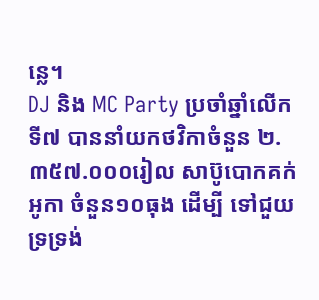ន្លេ។
DJ និង MC Party ប្រចាំឆ្នាំលើកទី៧ បាននាំយកថវិកាចំនួន ២.៣៥៧.០០០រៀល សាប៊ូបោកគក់អូកា ចំនួន១០ធុង ដើម្បី ទៅជួយទ្រទ្រង់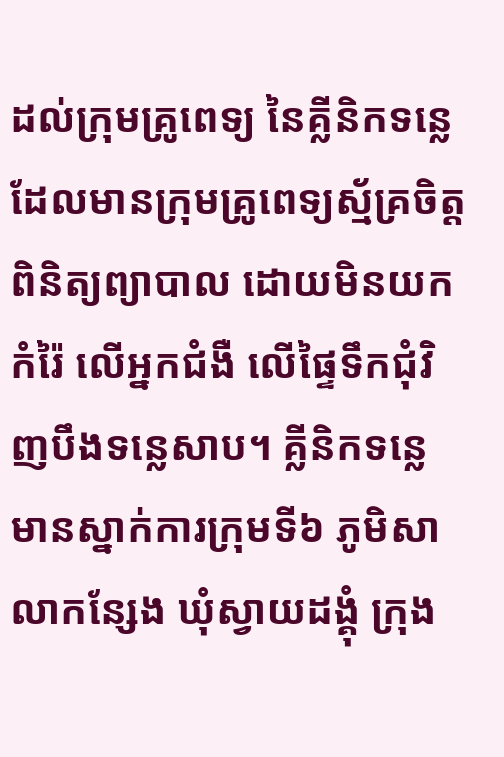ដល់ក្រុមគ្រូពេទ្យ នៃគ្លីនិកទន្លេ ដែលមានក្រុមគ្រូពេទ្យស្ម័គ្រចិត្ត ពិនិត្យព្យាបាល ដោយមិនយកកំរ៉ៃ លើអ្នកជំងឺ លើផ្ទៃទឹកជុំវិញបឹងទន្លេសាប។ គ្លីនិកទន្លេ មានស្នាក់ការក្រុមទី៦ ភូមិសាលាកន្សែង ឃុំស្វាយដង្គុំ ក្រុង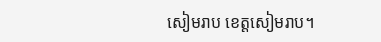សៀមរាប ខេត្តសៀមរាប។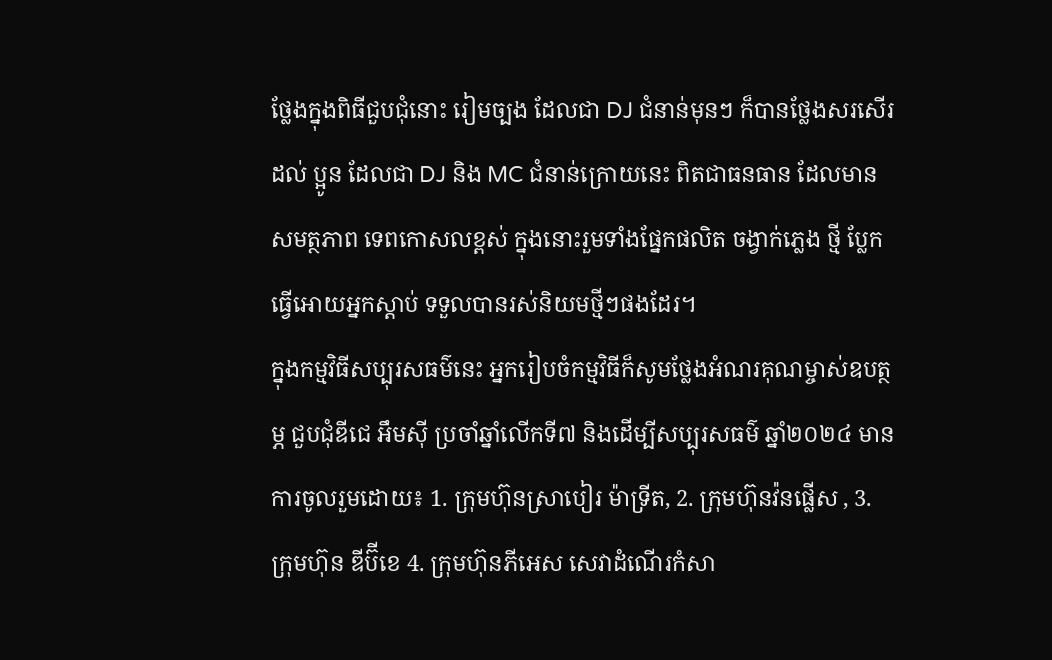ថ្លែងក្នុងពិធីជួបជុំនោះ រៀមច្បង ដែលជា DJ ជំនាន់មុនៗ ក៏បានថ្លែងសរសើរដល់ ប្អូន ដែលជា DJ និង MC ជំនាន់ក្រោយនេះ ពិតជាធនធាន ដែលមាន សមត្ថភាព ទេពកោសលខ្ពស់ ក្នុងនោះរួមទាំងផ្នែកផលិត ចង្វាក់ភ្លេង ថ្មី ប្លែក ធ្វើអោយអ្នកស្តាប់ ទទួលបានរស់និយមថ្មីៗផងដែរ។
ក្នុងកម្មវិធីសប្បុរសធម៌នេះ អ្នករៀបចំកម្មវិធីក៏សូមថ្លែងអំណរគុណម្ចាស់ឧបត្ថម្ភ ជួបជុំឌីជេ អឹមស៊ី ប្រចាំឆ្នាំលើកទី៧ និងដើម្បីសប្បុរសធម៌ ឆ្នាំ២០២៤ មានការចូលរួមដោយ៖ 1. ក្រុមហ៊ុនស្រាបៀរ ម៉ាទ្រីត, 2. ក្រុមហ៊ុនវ៉នផ្លើស , 3. ក្រុមហ៊ុន ឌីប៊ីខេ 4. ក្រុមហ៊ុនភីអេស សេវាដំណើរកំសា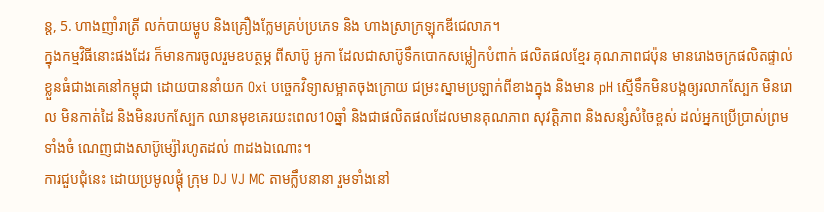ន្ត, 5. ហាងញាំរាត្រី លក់បាយម្ហូប និងគ្រឿងក្លែមគ្រប់ប្រភេទ និង ហាងស្រាក្រឡុកឌីជេលាភ។
ក្នុងកម្មវិធីនោះផងដែរ ក៏មានការចូលរួមឧបត្ថម្ភ ពីសាប៊ូ អូកា ដែលជាសាប៊ូទឹកបោកសម្លៀកបំពាក់ ផលិតផលខ្មែរ គុណភាពជប៉ុន មានរោងចក្រផលិតផ្ទាល់ខ្លួនធំជាងគេនៅកម្ពុជា ដោយបាននាំយក Oxi បច្ចេកវិទ្យាសម្អាតចុងក្រោយ ជម្រះស្នាមប្រឡាក់ពីខាងក្នុង និងមាន pH ស្មើទឹកមិនបង្កឲ្យរលាកស្បែក មិនរោល មិនកាត់ដៃ និងមិនរបកស្បែក ឈានមុខគេរយះពេល10ឆ្នាំ និងជាផលិតផលដែលមានគុណភាព សុវត្តិភាព និងសន្សំសំចៃខ្ពស់ ដល់អ្នកប្រើប្រាស់ព្រមទាំងចំ ណេញជាងសាប៊ូម្ស៉ៅរហូតដល់ ៣ដងឯណោះ។
ការជួបជុំនេះ ដោយប្រមូលផ្តុំ ក្រុម DJ VJ MC តាមក្លឹបនានា រួមទាំងនៅ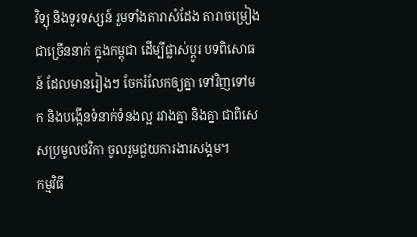វិទ្យុ និងទូរទស្សន៍ រួមទាំងតារាសំដែង តារាចម្រៀង ជាច្រើននាក់ ក្នុងកម្ពុជា ដើម្បីផ្លាស់ប្តូរ បទពិសោធន៍ ដែលមានរៀងៗ ចែករំលែកឲ្យគ្នា ទៅវិញទៅមក និងបង្កើនទំនាក់ទំនងល្អ រវាងគ្នា និងគ្នា ជាពិសេសប្រមូលថវិកា ចូលរួមជួយការងារសង្គម។
កម្មវិធី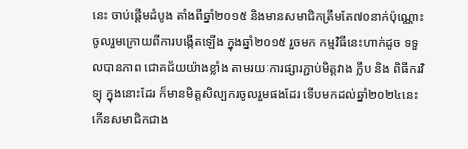នេះ ចាប់ផ្តើមដំបូង តាំងពីឆ្នាំ២០១៥ និងមានសមាជិកត្រឹមតែ៧០នាក់ប៉ុណ្ណោះ ចូលរួមក្រោយពីការបង្កើតឡើង ក្នុងឆ្នាំ២០១៥ រួចមក កម្មវិធីនេះហាក់ដូច ទទួលបានភាព ជោគជ័យយ៉ាងខ្លាំង តាមរយៈការផ្សារភ្ជាប់មិត្តវាង ក្លឹប និង ពិធីករវិទ្យុ ក្នុងនោះដែរ ក៏មានមិត្តសិល្បករចូលរួមផងដែរ ទើបមកដល់ឆ្នាំ២០២៤នេះ កើនសមាជិកជាង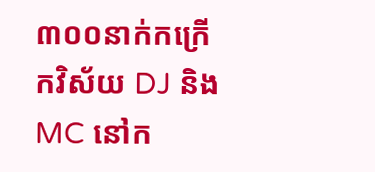៣០០នាក់កក្រើកវិស័យ DJ និង MC នៅក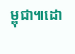ម្ពុជា៕ដោ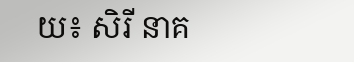យ៖ សិរី នាគ